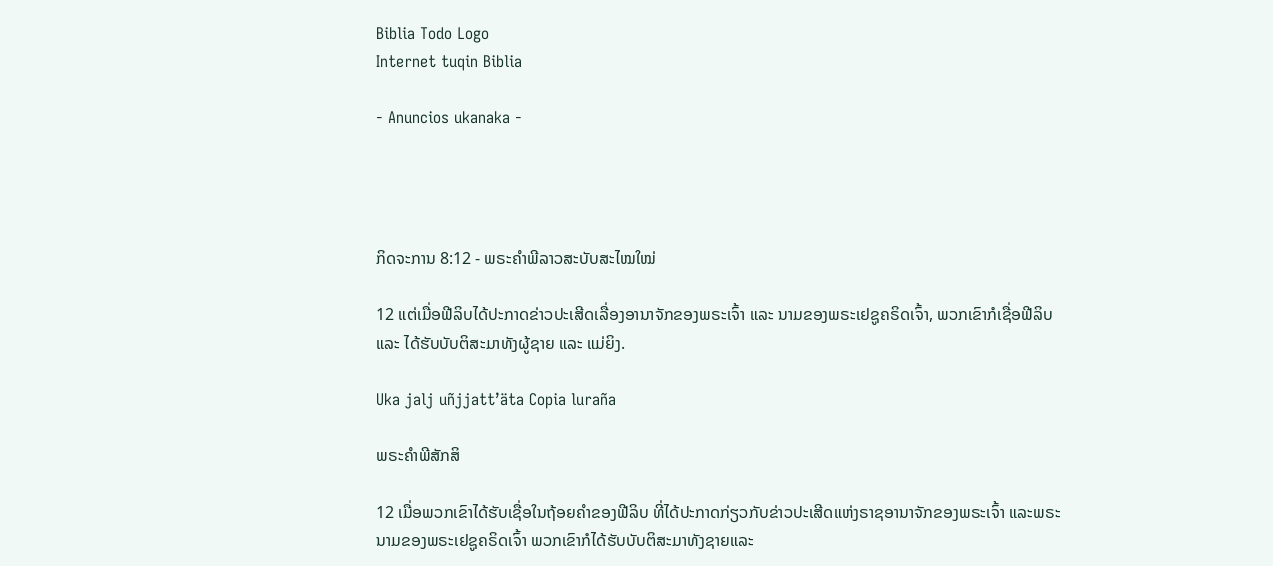Biblia Todo Logo
Internet tuqin Biblia

- Anuncios ukanaka -




ກິດຈະການ 8:12 - ພຣະຄຳພີລາວສະບັບສະໄໝໃໝ່

12 ແຕ່ເມື່ອຟີລິບໄດ້ປະກາດຂ່າວປະເສີດເລື່ອງອານາຈັກຂອງພຣະເຈົ້າ ແລະ ນາມຂອງພຣະເຢຊູຄຣິດເຈົ້າ, ພວກເຂົາກໍເຊື່ອຟີລິບ ແລະ ໄດ້ຮັບບັບຕິສະມາທັງຜູ້ຊາຍ ແລະ ແມ່ຍິງ.

Uka jalj uñjjattʼäta Copia luraña

ພຣະຄຳພີສັກສິ

12 ເມື່ອພວກເຂົາໄດ້ຮັບເຊື່ອໃນຖ້ອຍຄຳຂອງຟີລິບ ທີ່ໄດ້ປະກາດກ່ຽວກັບຂ່າວປະເສີດແຫ່ງຣາຊອານາຈັກຂອງພຣະເຈົ້າ ແລະພຣະນາມຂອງພຣະເຢຊູຄຣິດເຈົ້າ ພວກເຂົາກໍໄດ້ຮັບບັບຕິສະມາທັງຊາຍແລະ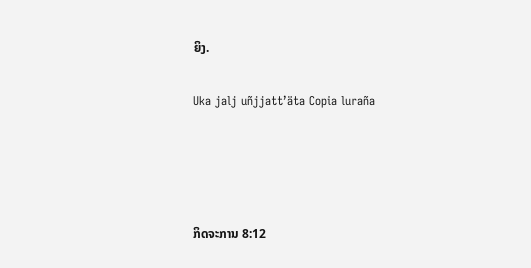ຍິງ.

Uka jalj uñjjattʼäta Copia luraña




ກິດຈະການ 8:12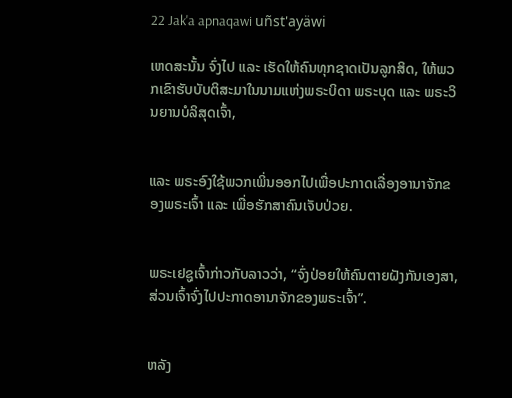22 Jak'a apnaqawi uñst'ayäwi

ເຫດສະນັ້ນ ຈົ່ງໄປ ແລະ ເຮັດໃຫ້ຄົນທຸກຊາດເປັນລູກສິດ, ໃຫ້ພວກເຂົາຮັບບັບຕິສະມາໃນນາມແຫ່ງພຣະບິດາ ພຣະບຸດ ແລະ ພຣະວິນຍານບໍລິສຸດເຈົ້າ,


ແລະ ພຣະອົງໃຊ້ພວກເພິ່ນອອກໄປເພື່ອປະກາດເລື່ອງອານາຈັກຂອງພຣະເຈົ້າ ແລະ ເພື່ອຮັກສາຄົນເຈັບປ່ວຍ.


ພຣະເຢຊູເຈົ້າກ່າວກັບລາວວ່າ, “ຈົ່ງປ່ອຍໃຫ້ຄົນຕາຍຝັງກັນເອງສາ, ສ່ວນເຈົ້າຈົ່ງໄປປະກາດອານາຈັກຂອງພຣະເຈົ້າ”.


ຫລັງ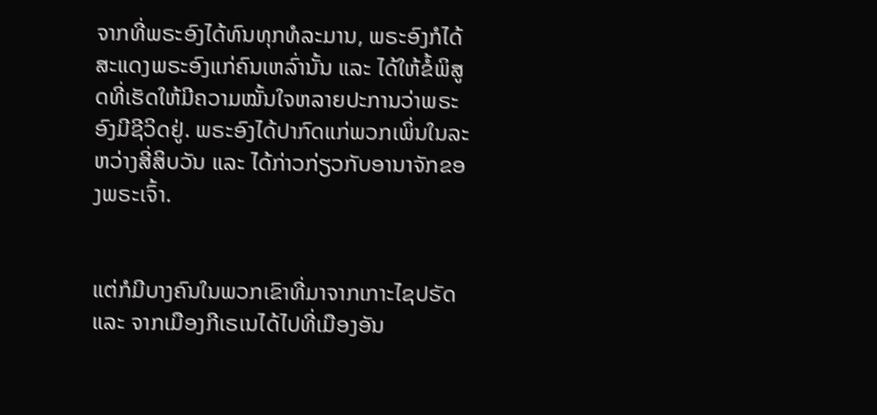ຈາກທີ່ພຣະອົງໄດ້ທົນທຸກທໍລະມານ, ພຣະອົງກໍໄດ້ສະແດງພຣະອົງແກ່ຄົນເຫລົ່ານັ້ນ ແລະ ໄດ້ໃຫ້ຂໍ້ພິສູດທີ່ເຮັດໃຫ້ມີຄວາມໝັ້ນໃຈຫລາຍປະການວ່າພຣະອົງມີຊີວິດຢູ່. ພຣະອົງໄດ້ປາກົດແກ່ພວກເພິ່ນໃນລະຫວ່າງສີ່ສິບວັນ ແລະ ໄດ້ກ່າວກ່ຽວກັບອານາຈັກຂອງພຣະເຈົ້າ.


ແຕ່ກໍມີບາງຄົນໃນພວກເຂົາທີ່ມາຈາກເກາະໄຊປຣັດ ແລະ ຈາກເມືອງກີເຣເນໄດ້ໄປທີ່ເມືອງອັນ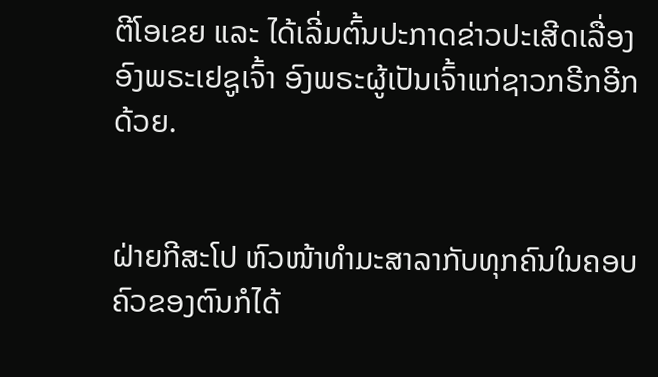ຕີໂອເຂຍ ແລະ ໄດ້ເລີ່ມຕົ້ນປະກາດຂ່າວປະເສີດເລື່ອງອົງພຣະເຢຊູເຈົ້າ ອົງພຣະຜູ້ເປັນເຈົ້າແກ່ຊາວກຣີກອີກດ້ວຍ.


ຝ່າຍກີສະໂປ ຫົວໜ້າທຳມະສາລາກັບທຸກຄົນໃນຄອບຄົວຂອງຕົນກໍໄດ້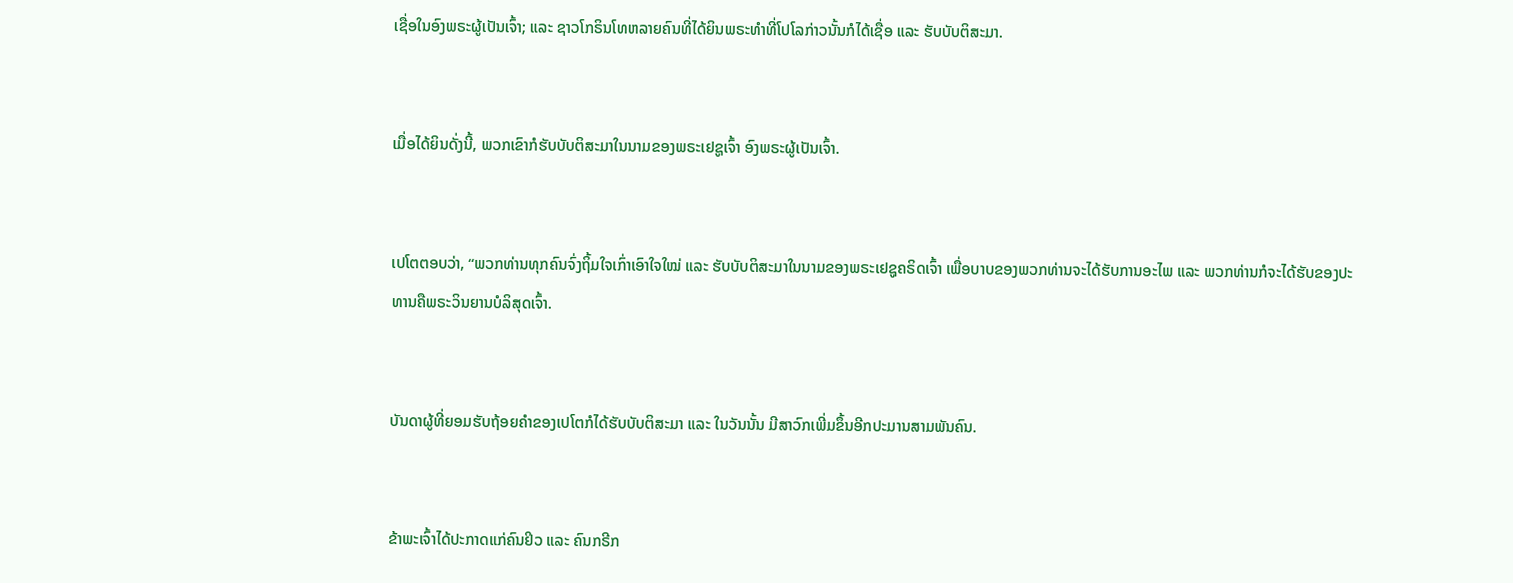ເຊື່ອໃນອົງພຣະຜູ້ເປັນເຈົ້າ; ແລະ ຊາວໂກຣິນໂທຫລາຍຄົນທີ່ໄດ້ຍິນພຣະທຳທີ່ໂປໂລກ່າວນັ້ນກໍໄດ້ເຊື່ອ ແລະ ຮັບບັບຕິສະມາ.


ເມື່ອໄດ້ຍິນດັ່ງນີ້, ພວກເຂົາກໍຮັບບັບຕິສະມາໃນນາມຂອງພຣະເຢຊູເຈົ້າ ອົງພຣະຜູ້ເປັນເຈົ້າ.


ເປໂຕຕອບວ່າ, “ພວກທ່ານທຸກຄົນຈົ່ງຖິ້ມໃຈເກົ່າເອົາໃຈໃໝ່ ແລະ ຮັບບັບຕິສະມາໃນນາມຂອງພຣະເຢຊູຄຣິດເຈົ້າ ເພື່ອບາບຂອງພວກທ່ານຈະໄດ້ຮັບການອະໄພ ແລະ ພວກທ່ານກໍຈະໄດ້ຮັບຂອງປະທານຄືພຣະວິນຍານບໍລິສຸດເຈົ້າ.


ບັນດາຜູ້ທີ່ຍອມຮັບຖ້ອຍຄຳຂອງເປໂຕກໍໄດ້ຮັບບັບຕິສະມາ ແລະ ໃນວັນນັ້ນ ມີສາວົກເພີ່ມຂຶ້ນອີກປະມານສາມພັນຄົນ.


ຂ້າພະເຈົ້າໄດ້ປະກາດແກ່ຄົນຢິວ ແລະ ຄົນກຣີກ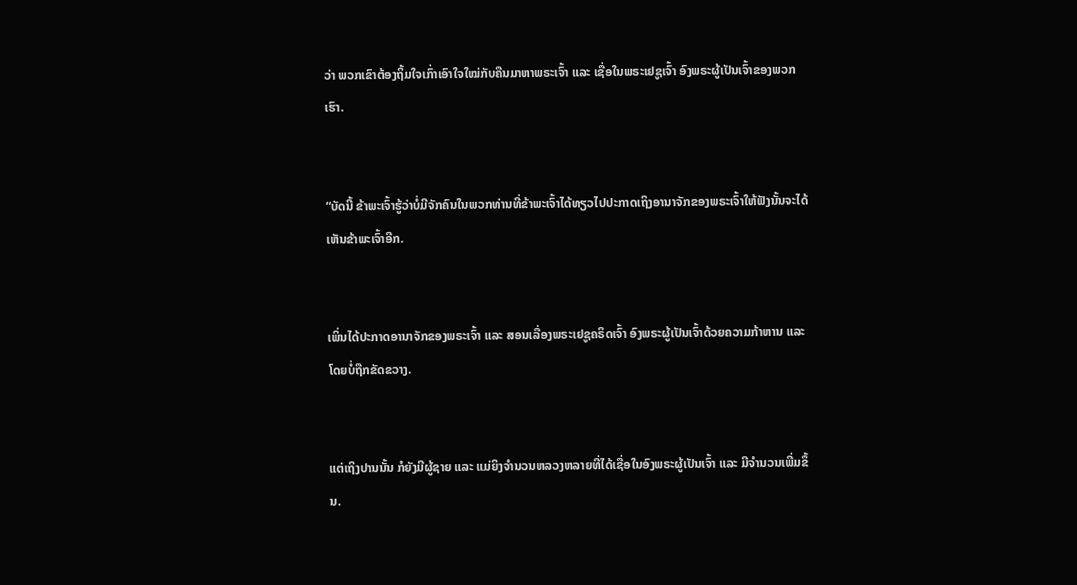ວ່າ ພວກເຂົາຕ້ອງຖິ້ມໃຈເກົ່າເອົາໃຈໃໝ່ກັບຄືນມາຫາພຣະເຈົ້າ ແລະ ເຊື່ອໃນພຣະເຢຊູເຈົ້າ ອົງພຣະຜູ້ເປັນເຈົ້າຂອງພວກເຮົາ.


“ບັດນີ້ ຂ້າພະເຈົ້າຮູ້ວ່າບໍ່ມີຈັກຄົນໃນພວກທ່ານທີ່ຂ້າພະເຈົ້າໄດ້ທຽວໄປປະກາດເຖິງອານາຈັກຂອງພຣະເຈົ້າໃຫ້ຟັງນັ້ນຈະໄດ້ເຫັນຂ້າພະເຈົ້າອີກ.


ເພິ່ນໄດ້ປະກາດອານາຈັກຂອງພຣະເຈົ້າ ແລະ ສອນເລື່ອງພຣະເຢຊູຄຣິດເຈົ້າ ອົງພຣະຜູ້ເປັນເຈົ້າດ້ວຍຄວາມກ້າຫານ ແລະ ໂດຍບໍ່ຖືກຂັດຂວາງ.


ແຕ່ເຖິງປານນັ້ນ ກໍຍັງມີຜູ້ຊາຍ ແລະ ແມ່ຍິງຈຳນວນຫລວງຫລາຍທີ່ໄດ້ເຊື່ອໃນອົງພຣະຜູ້ເປັນເຈົ້າ ແລະ ມີຈຳນວນເພີ່ມຂຶ້ນ.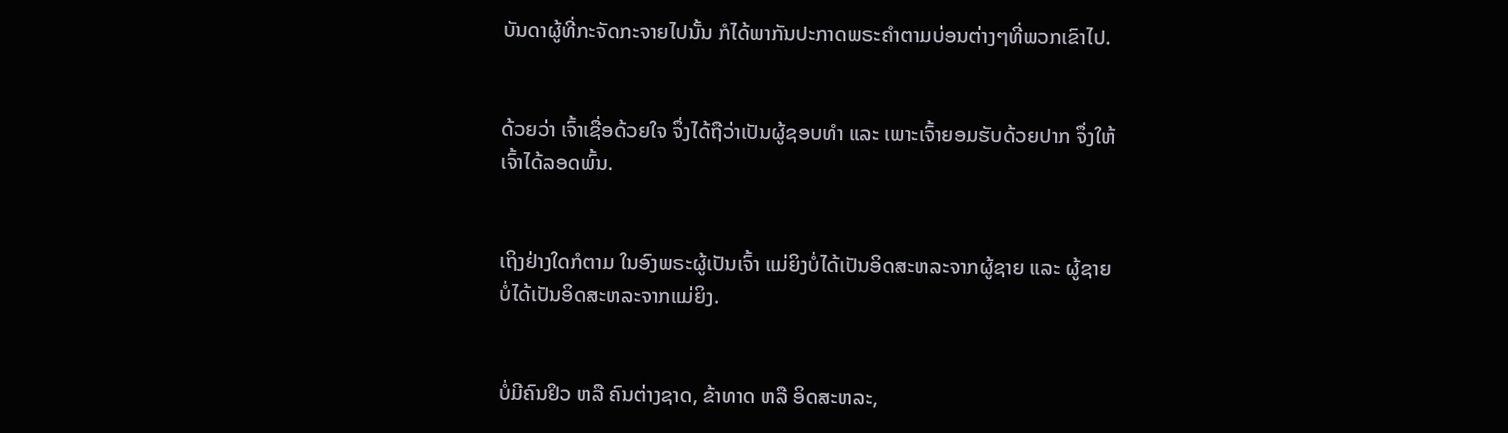ບັນດາຜູ້ທີ່ກະຈັດກະຈາຍໄປນັ້ນ ກໍໄດ້ພາກັນປະກາດພຣະຄຳຕາມບ່ອນຕ່າງໆທີ່ພວກເຂົາໄປ.


ດ້ວຍວ່າ ເຈົ້າເຊື່ອດ້ວຍໃຈ ຈຶ່ງໄດ້ຖືວ່າເປັນຜູ້ຊອບທຳ ແລະ ເພາະເຈົ້າຍອມຮັບດ້ວຍປາກ ຈຶ່ງໃຫ້ເຈົ້າໄດ້ລອດພົ້ນ.


ເຖິງຢ່າງໃດກໍຕາມ ໃນອົງພຣະຜູ້ເປັນເຈົ້າ ແມ່ຍິງບໍ່ໄດ້ເປັນອິດສະຫລະຈາກຜູ້ຊາຍ ແລະ ຜູ້ຊາຍບໍ່ໄດ້ເປັນອິດສະຫລະຈາກແມ່ຍິງ.


ບໍ່ມີຄົນຢິວ ຫລື ຄົນຕ່າງຊາດ, ຂ້າທາດ ຫລື ອິດສະຫລະ,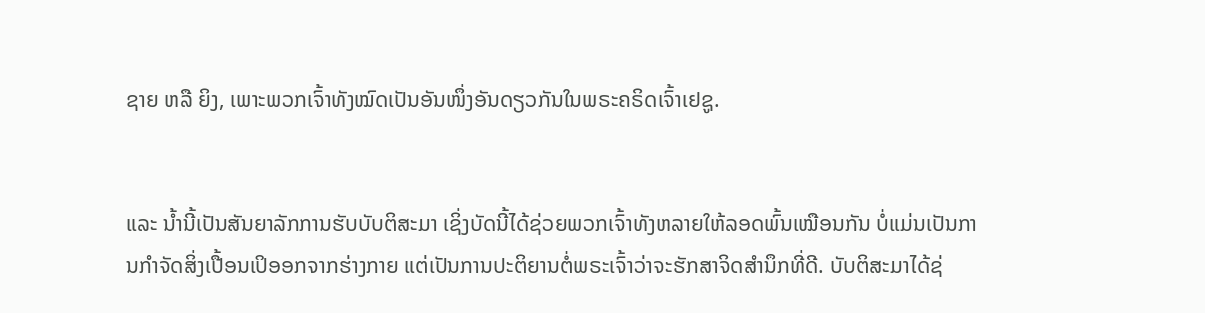ຊາຍ ຫລື ຍິງ, ເພາະພວກເຈົ້າທັງໝົດເປັນອັນໜຶ່ງອັນດຽວກັນໃນພຣະຄຣິດເຈົ້າເຢຊູ.


ແລະ ນ້ຳນີ້ເປັນສັນຍາລັກການຮັບບັບຕິສະມາ ເຊິ່ງບັດນີ້ໄດ້ຊ່ວຍພວກເຈົ້າທັງຫລາຍໃຫ້ລອດພົ້ນເໝືອນກັນ ບໍ່ແມ່ນເປັນການກຳຈັດສິ່ງເປື້ອນເປິອອກຈາກຮ່າງກາຍ ແຕ່ເປັນການປະຕິຍານຕໍ່ພຣະເຈົ້າວ່າຈະຮັກສາຈິດສຳນຶກທີ່ດີ. ບັບຕິສະມາໄດ້ຊ່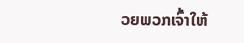ວຍພວກເຈົ້າໃຫ້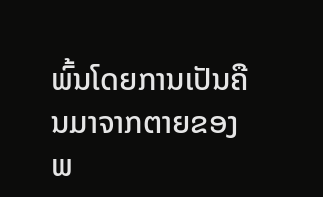ພົ້ນໂດຍການເປັນຄືນມາຈາກຕາຍຂອງພ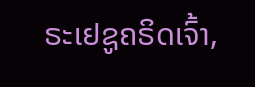ຣະເຢຊູຄຣິດເຈົ້າ,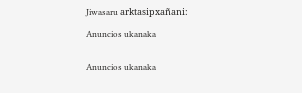Jiwasaru arktasipxañani:

Anuncios ukanaka


Anuncios ukanaka